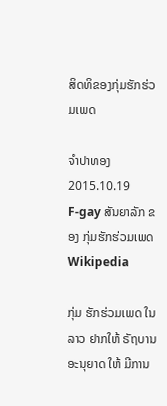ສິດທິຂອງກຸ່ມຮັກຮ່ວມເພດ

ຈໍາປາທອງ
2015.10.19
F-gay ສັນຍາລັກ ຂອງ ກຸ່ມຮັກຮ່ວມເພດ
Wikipedia

ກຸ່ມ ຮັກຮ່ວມເພດ ໃນ ລາວ ຢາກໃຫ້ ຣັຖບານ ອະນຸຍາດ ໃຫ້ ມີການ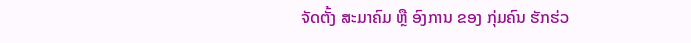ຈັດຕັ້ງ ສະມາຄົມ ຫຼື ອົງການ ຂອງ ກຸ່ມຄົນ ຮັກຮ່ວ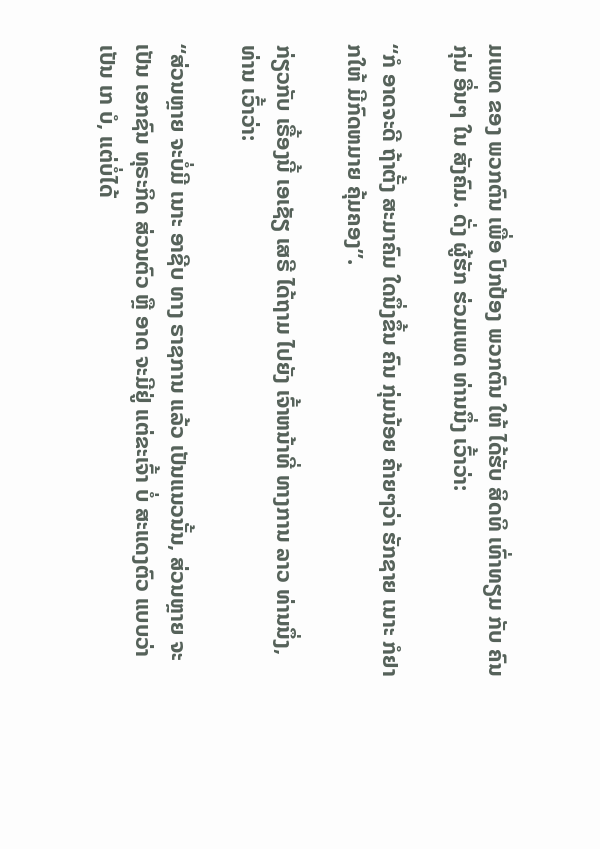ມເພດ ຂອງ ພວກຕົນ ເພື່ອ ປົກປ້ອງ ພວກຕົນ ໃຫ້ ໄດ້ຮັບ ສິດທິ ເທົ່າທຽມ ກັບ ຄົນກຸ່ມ ອື່ນໆ ໃນ ສັງຄົມ. ດັ່ງ ຜູ້ຮັກ ຮ່ວມເພດ ທ່ານນຶ່ງ ເວົ້າວ່າ:

“ກໍ ອາດຈະດີ ຖ້າຕັ້ງ ສະມາຄົມ ໃດນຶ່ງຂຶ້ນ ຄົນ ກຸ່ມນ້ອຍ ຄ້າຍໆວ່າ ຮັກຊາຍ ເນາະ ກໍຢາກໃຫ້ ມີກົດຫມາຍ ຄຸ້ມຄອງ”.

ກ່ຽວກັບ ເຣື້ອງນີ້ ເອເຊັຽ ເສຣີ ໄດ້ຖາມ ໄປຍັງ ເຈົ້າຫນ້າທີ່ ທາງການ ລາວ ທ່ານນຶ່ງ, ທ່ານ ເວົ້າວ່າ:

“ສ່ວນຫຼາຍ ຈະບໍ່ມີ ເນາະ ອາຊີບ ທາງ ຣາຊການ ແລ້ວ ເປັນແນວນັ້ນ, ສ່ວນຫຼາຍ ຈະເປັນ ເອກຊົນ ທຸຣະກິດ ສ່ວນຕົວ ຫຼື ອາດ ຈະມີຢູ່ ແຕ່ຂະເຈົ້າ ບໍ່ ສະແດງຕົວ ແບບວ່າ ເປັນ ເກ ບໍ, ແຕ່ບໍ່ໄດ້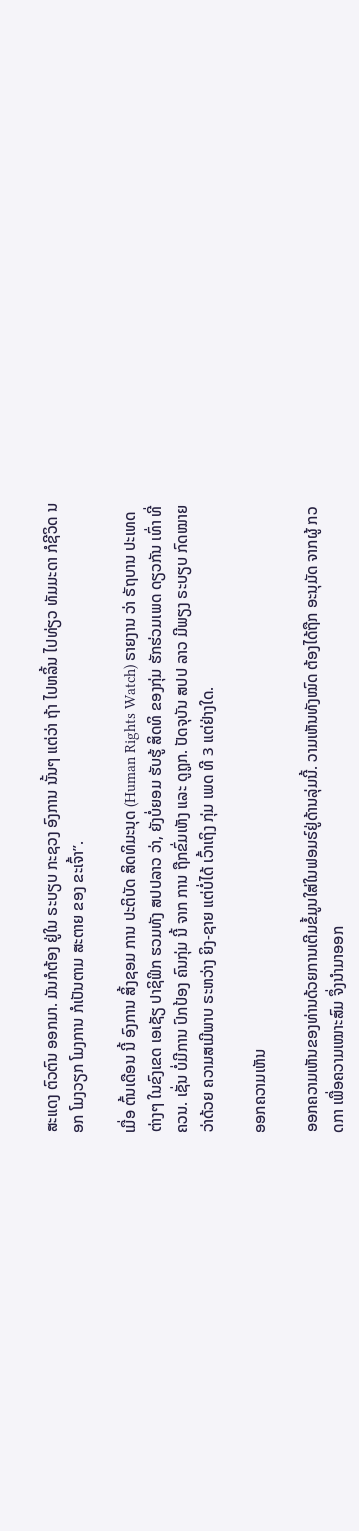ສະແດງ ຕົວຕົນ ອອກມາ. ມັນກໍຕ້ອງ ຢູ່ໃນ ຣະບຽບ ກະຊວງ ອົງການ ນັ້ນໆ ແຕ່ວ່າ ຖ້າ ໄປຫລິ້ນ ໄປທ່ຽວ ທັມມະດາ ກໍຊີວິດ ນອກ ໂມງວຽກ ໂມງການ ກໍເປັນຕາມ ສະຕາຍ ຂອງ ຂະເຈົ້າ”.

ເມື່ອ ຕົ້ນເດືອນ ນີ້ ອົງການ ສິ້ງຊອມ ການ ປະຕິບັດ ສິດທິມະນຸດ (Human Rights Watch) ຣາຍງານ ວ່າ ຣັຖບານ ປະເທດ ຕ່າງໆ ໃນຂົງເຂດ ເອເຊັຽ ປາຊິຟິກ ຮວມທັງ ສປປລາວ ວ່າ, ຍັງບໍ່ຍອມ ຮັບຮູ້ ສິດທິ ຂອງກຸ່ມ ຮັກຮ່ວມເພດ ດຽວກັນ ເທົ່າ ທີ່ ຄວນ. ເຊັ່ນ ບໍ່ມີການ ປົກປ້ອງ ຄົນກຸ່ມ ນີ້ ຈາກ ການ ຖືກຂົ່ມເຫັງ ແລະ ດູຖູກ. ປັດຈຸບັນ ສປປ ລາວ ມີພຽງ ຣະບຽບ ກົດໝາຍ ວ່າດ້ວຍ ຄວາມສເມີພາບ ຣະຫວ່າງ ຍິງ-ຊາຍ ແຕ່ບໍ່ໄດ້ ເວົ້າເຖິງ ກຸ່ມ ເພດ ທີ 3 ແຕ່ຢ່າງໃດ.

ອອກຄວາມເຫັນ

ອອກຄວາມເຫັນຂອງທ່ານດ້ວຍການເຕີມຂໍ້ມູນໃສ່ໃນຟອມຣ໌ຢູ່ດ້ານລຸ່ມນີ້. ວາມເຫັນທັງໝົດ ຕ້ອງໄດ້ຖືກ ອະນຸມັດ ຈາກຜູ້ ກວດກາ ເພື່ອຄວາມເໝາະສົມ ຈຶ່ງນໍາມາອອກ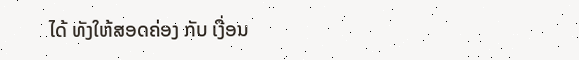ໄດ້ ທັງໃຫ້ສອດຄ່ອງ ກັບ ເງື່ອນ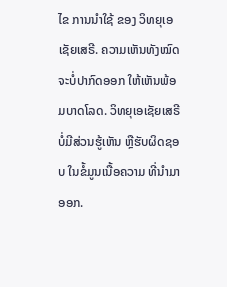ໄຂ ການນຳໃຊ້ ຂອງ ວິທຍຸເອເຊັຍເສຣີ. ຄວາມເຫັນທັງໝົດ ຈະບໍ່ປາກົດອອກ ໃຫ້ເຫັນພ້ອມບາດໂລດ. ວິທຍຸເອເຊັຍເສຣີ ບໍ່ມີສ່ວນຮູ້ເຫັນ ຫຼືຮັບຜິດຊອບ ໃນຂໍ້ມູນເນື້ອຄວາມ ທີ່ນໍາມາອອກ.